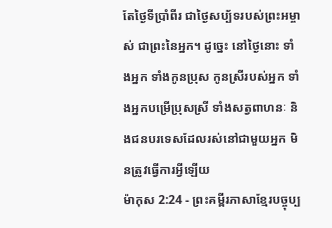តែថ្ងៃទីប្រាំពីរ ជាថ្ងៃសប្ប័ទរបស់ព្រះអម្ចាស់ ជាព្រះនៃអ្នក។ ដូច្នេះ នៅថ្ងៃនោះ ទាំងអ្នក ទាំងកូនប្រុស កូនស្រីរបស់អ្នក ទាំងអ្នកបម្រើប្រុសស្រី ទាំងសត្វពាហនៈ និងជនបរទេសដែលរស់នៅជាមួយអ្នក មិនត្រូវធ្វើការអ្វីឡើយ
ម៉ាកុស 2:24 - ព្រះគម្ពីរភាសាខ្មែរបច្ចុប្ប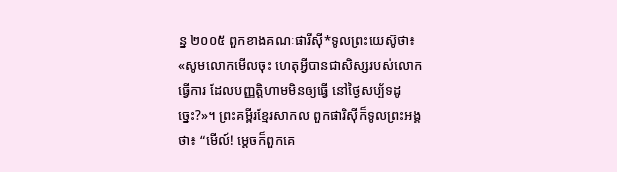ន្ន ២០០៥ ពួកខាងគណៈផារីស៊ី*ទូលព្រះយេស៊ូថា៖ «សូមលោកមើលចុះ ហេតុអ្វីបានជាសិស្សរបស់លោកធ្វើការ ដែលបញ្ញត្តិហាមមិនឲ្យធ្វើ នៅថ្ងៃសប្ប័ទដូច្នេះ?»។ ព្រះគម្ពីរខ្មែរសាកល ពួកផារិស៊ីក៏ទូលព្រះអង្គថា៖ “មើល៍! ម្ដេចក៏ពួកគេ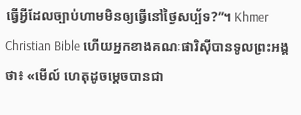ធ្វើអ្វីដែលច្បាប់ហាមមិនឲ្យធ្វើនៅថ្ងៃសប្ប័ទ?”។ Khmer Christian Bible ហើយអ្នកខាងគណៈផារិស៊ីបានទូលព្រះអង្គថា៖ «មើល៍ ហេតុដូចម្ដេចបានជា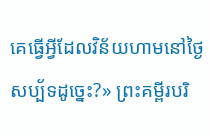គេធ្វើអ្វីដែលវិន័យហាមនៅថ្ងៃសប្ប័ទដូច្នេះ?» ព្រះគម្ពីរបរិ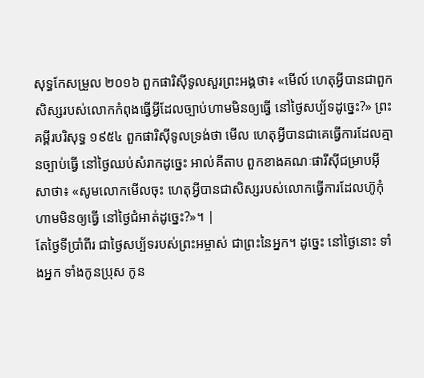សុទ្ធកែសម្រួល ២០១៦ ពួកផារិស៊ីទូលសួរព្រះអង្គថា៖ «មើល៍ ហេតុអ្វីបានជាពួកសិស្សរបស់លោកកំពុងធ្វើអ្វីដែលច្បាប់ហាមមិនឲ្យធ្វើ នៅថ្ងៃសប្ប័ទដូច្នេះ?» ព្រះគម្ពីរបរិសុទ្ធ ១៩៥៤ ពួកផារិស៊ីទូលទ្រង់ថា មើល ហេតុអ្វីបានជាគេធ្វើការដែលគ្មានច្បាប់ធ្វើ នៅថ្ងៃឈប់សំរាកដូច្នេះ អាល់គីតាប ពួកខាងគណៈផារីស៊ីជម្រាបអ៊ីសាថា៖ «សូមលោកមើលចុះ ហេតុអ្វីបានជាសិស្សរបស់លោកធ្វើការដែលហ៊ូកុំហាមមិនឲ្យធ្វើ នៅថ្ងៃជំអាត់ដូច្នេះ?»។ |
តែថ្ងៃទីប្រាំពីរ ជាថ្ងៃសប្ប័ទរបស់ព្រះអម្ចាស់ ជាព្រះនៃអ្នក។ ដូច្នេះ នៅថ្ងៃនោះ ទាំងអ្នក ទាំងកូនប្រុស កូន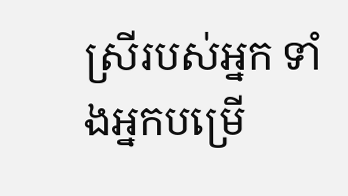ស្រីរបស់អ្នក ទាំងអ្នកបម្រើ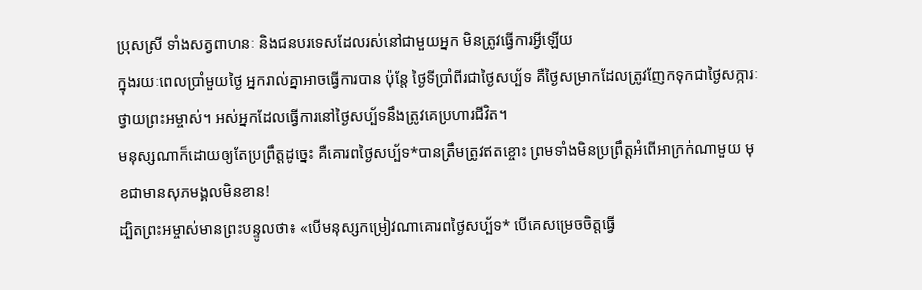ប្រុសស្រី ទាំងសត្វពាហនៈ និងជនបរទេសដែលរស់នៅជាមួយអ្នក មិនត្រូវធ្វើការអ្វីឡើយ
ក្នុងរយៈពេលប្រាំមួយថ្ងៃ អ្នករាល់គ្នាអាចធ្វើការបាន ប៉ុន្តែ ថ្ងៃទីប្រាំពីរជាថ្ងៃសប្ប័ទ គឺថ្ងៃសម្រាកដែលត្រូវញែកទុកជាថ្ងៃសក្ការៈ ថ្វាយព្រះអម្ចាស់។ អស់អ្នកដែលធ្វើការនៅថ្ងៃសប្ប័ទនឹងត្រូវគេប្រហារជីវិត។
មនុស្សណាក៏ដោយឲ្យតែប្រព្រឹត្តដូច្នេះ គឺគោរពថ្ងៃសប្ប័ទ*បានត្រឹមត្រូវឥតខ្ចោះ ព្រមទាំងមិនប្រព្រឹត្តអំពើអាក្រក់ណាមួយ មុខជាមានសុភមង្គលមិនខាន!
ដ្បិតព្រះអម្ចាស់មានព្រះបន្ទូលថា៖ «បើមនុស្សកម្រៀវណាគោរពថ្ងៃសប្ប័ទ* បើគេសម្រេចចិត្តធ្វើ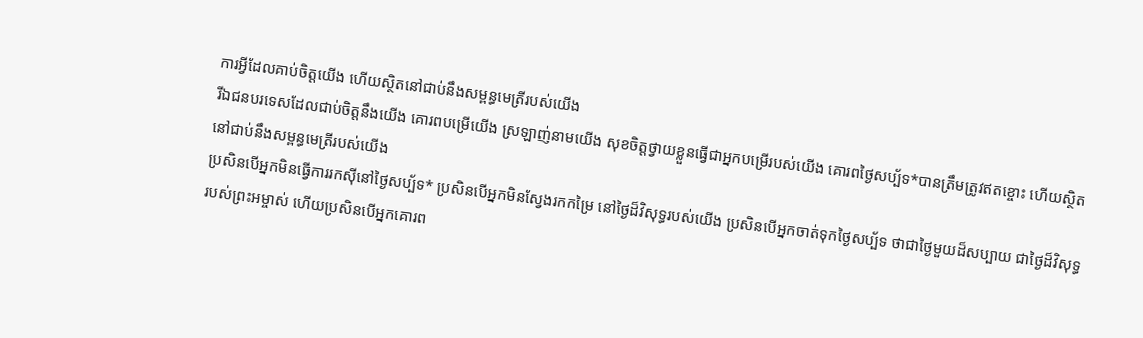ការអ្វីដែលគាប់ចិត្តយើង ហើយស្ថិតនៅជាប់នឹងសម្ពន្ធមេត្រីរបស់យើង
រីឯជនបរទេសដែលជាប់ចិត្តនឹងយើង គោរពបម្រើយើង ស្រឡាញ់នាមយើង សុខចិត្តថ្វាយខ្លួនធ្វើជាអ្នកបម្រើរបស់យើង គោរពថ្ងៃសប្ប័ទ*បានត្រឹមត្រូវឥតខ្ចោះ ហើយស្ថិតនៅជាប់នឹងសម្ពន្ធមេត្រីរបស់យើង
ប្រសិនបើអ្នកមិនធ្វើការរកស៊ីនៅថ្ងៃសប្ប័ទ* ប្រសិនបើអ្នកមិនស្វែងរកកម្រៃ នៅថ្ងៃដ៏វិសុទ្ធរបស់យើង ប្រសិនបើអ្នកចាត់ទុកថ្ងៃសប្ប័ទ ថាជាថ្ងៃមួយដ៏សប្បាយ ជាថ្ងៃដ៏វិសុទ្ធរបស់ព្រះអម្ចាស់ ហើយប្រសិនបើអ្នកគោរព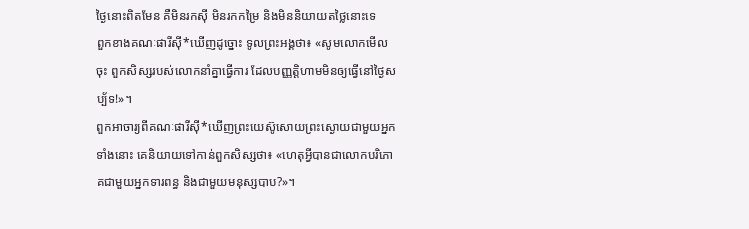ថ្ងៃនោះពិតមែន គឺមិនរកស៊ី មិនរកកម្រៃ និងមិននិយាយតថ្លៃនោះទេ
ពួកខាងគណៈផារីស៊ី*ឃើញដូច្នោះ ទូលព្រះអង្គថា៖ «សូមលោកមើលចុះ ពួកសិស្សរបស់លោកនាំគ្នាធ្វើការ ដែលបញ្ញត្តិហាមមិនឲ្យធ្វើនៅថ្ងៃសប្ប័ទ!»។
ពួកអាចារ្យពីគណៈផារីស៊ី*ឃើញព្រះយេស៊ូសោយព្រះស្ងោយជាមួយអ្នកទាំងនោះ គេនិយាយទៅកាន់ពួកសិស្សថា៖ «ហេតុអ្វីបានជាលោកបរិភោគជាមួយអ្នកទារពន្ធ និងជាមួយមនុស្សបាប?»។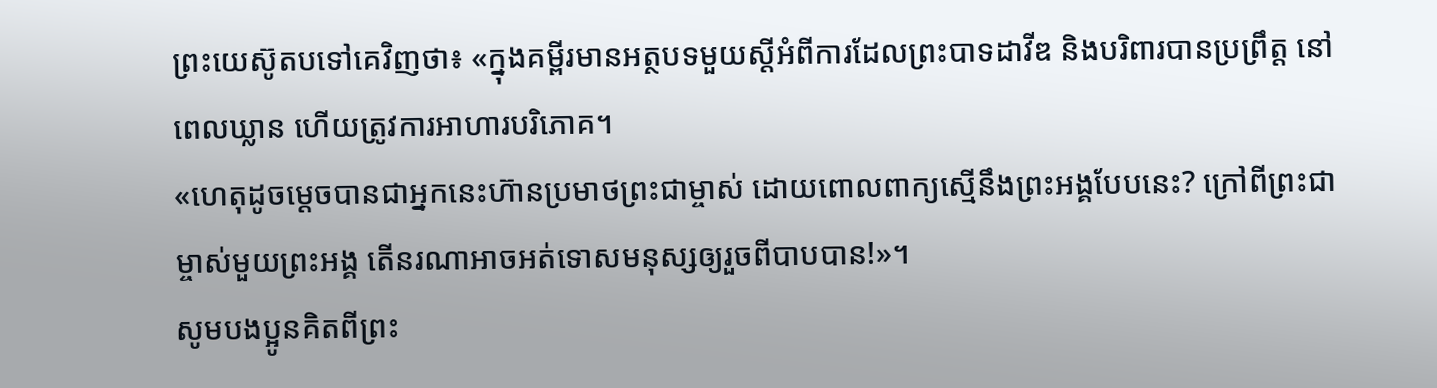ព្រះយេស៊ូតបទៅគេវិញថា៖ «ក្នុងគម្ពីរមានអត្ថបទមួយស្ដីអំពីការដែលព្រះបាទដាវីឌ និងបរិពារបានប្រព្រឹត្ត នៅពេលឃ្លាន ហើយត្រូវការអាហារបរិភោគ។
«ហេតុដូចម្ដេចបានជាអ្នកនេះហ៊ានប្រមាថព្រះជាម្ចាស់ ដោយពោលពាក្យស្មើនឹងព្រះអង្គបែបនេះ? ក្រៅពីព្រះជាម្ចាស់មួយព្រះអង្គ តើនរណាអាចអត់ទោសមនុស្សឲ្យរួចពីបាបបាន!»។
សូមបងប្អូនគិតពីព្រះ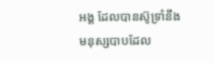អង្គ ដែលបានស៊ូទ្រាំនឹងមនុស្សបាបដែល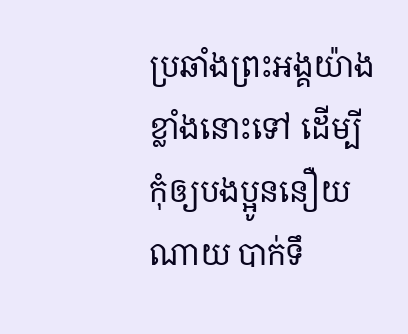ប្រឆាំងព្រះអង្គយ៉ាងខ្លាំងនោះទៅ ដើម្បីកុំឲ្យបងប្អូននឿយណាយ បាក់ទឹ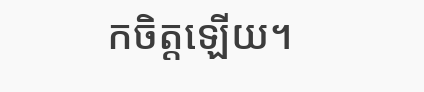កចិត្តឡើយ។